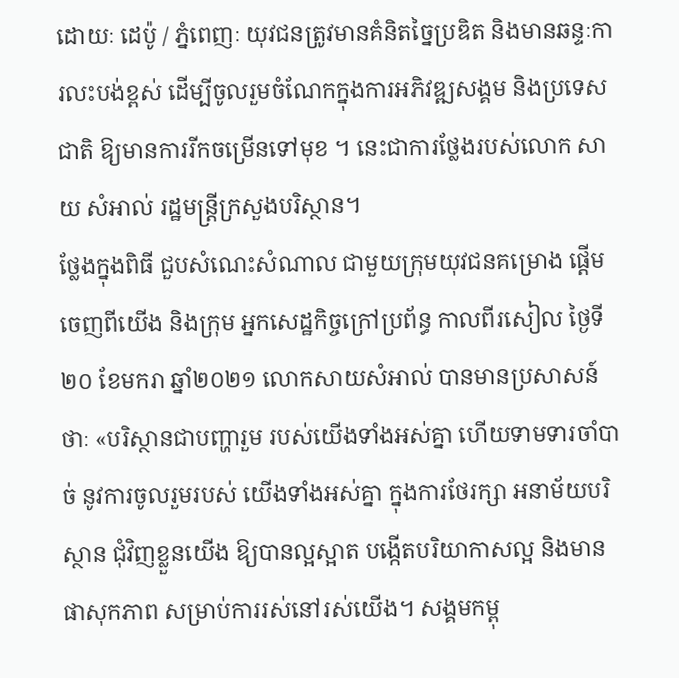ដោយៈ ដេប៉ូ / ភ្នំពេញៈ យុវជនត្រូវមានគំនិតច្នៃប្រឌិត និងមានឆន្ទៈការលះបង់ខ្ពស់ ដើម្បីចូលរួមចំណែកក្នុងការអភិវឌ្ឍសង្គម និងប្រទេសជាតិ ឱ្យមានការរីកចម្រើនទៅមុខ ។ នេះជាការថ្លែងរបស់លោក សាយ សំអាល់ រដ្ឋមន្ត្រីក្រសួងបរិស្ថាន។
ថ្លែងក្នុងពិធី ជួបសំណេះសំណាល ជាមួយក្រុមយុវជនគម្រោង ផ្តើមចេញពីយើង និងក្រុម អ្នកសេដ្ឋកិច្ចក្រៅប្រព័ន្ធ កាលពីរសៀល ថ្ងៃទី២០ ខែមករា ឆ្នាំ២០២១ លោកសាយសំអាល់ បានមានប្រសាសន៍ថាៈ «បរិស្ថានជាបញ្ហារួម របស់យើងទាំងអស់គ្នា ហើយទាមទារចាំបាច់ នូវការចូលរួមរបស់ យើងទាំងអស់គ្នា ក្នុងការថែរក្សា អនាម័យបរិស្ថាន ជុំវិញខ្លួនយើង ឱ្យបានល្អស្អាត បង្កើតបរិយាកាសល្អ និងមានផាសុកភាព សម្រាប់ការរស់នៅរស់យើង។ សង្គមកម្ពុ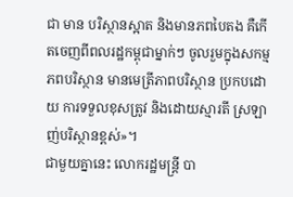ជា មាន បរិស្ថានស្អាត និងមានភពបៃតង គឺកើតចេញពីពលរដ្ឋកម្ពុជាម្នាក់ៗ ចូលរួមក្នុងសកម្មភពបរិស្ថាន មានមេត្រីភាពបរិស្ថាន ប្រកបដោយ ការទទួលខុសត្រូវ និងដោយស្មារតី ស្រឡាញ់បរិស្ថានខ្ពស់»។
ជាមួយគ្នានេះ លោករដ្ឋមន្ត្រី បា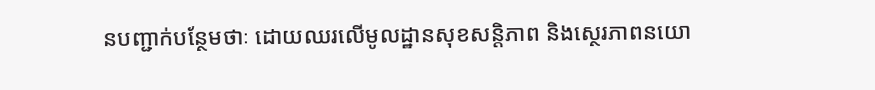នបញ្ជាក់បន្ថែមថាៈ ដោយឈរលើមូលដ្ឋានសុខសន្តិភាព និងស្ថេរភាពនយោ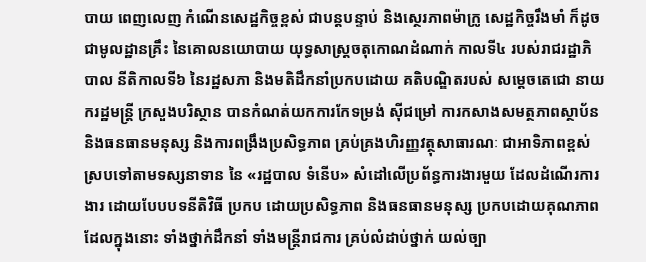បាយ ពេញលេញ កំណើនសេដ្ឋកិច្ចខ្ពស់ ជាបន្តបន្ទាប់ និងស្ថេរភាពម៉ាក្រូ សេដ្ឋកិច្ចរឹងមាំ ក៏ដូចជាមូលដ្ឋានគ្រឹះ នៃគោលនយោបាយ យុទ្ធសាស្ត្រចតុកោណដំណាក់ កាលទី៤ របស់រាជរដ្ឋាភិបាល នីតិកាលទី៦ នៃរដ្ឋសភា និងមតិដឹកនាំប្រកបដោយ គតិបណ្ឌិតរបស់ សម្តេចតេជោ នាយករដ្ឋមន្ត្រី ក្រសួងបរិស្ថាន បានកំណត់យកការកែទម្រង់ ស៊ីជម្រៅ ការកសាងសមត្ថភាពស្ថាប័ន និងធនធានមនុស្ស និងការពង្រឹងប្រសិទ្ធភាព គ្រប់គ្រងហិរញ្ញវត្ថុសាធារណៈ ជាអាទិភាពខ្ពស់ ស្របទៅតាមទស្សនាទាន នៃ «រដ្ឋបាល ទំនើប» សំដៅលើប្រព័ន្ធការងារមួយ ដែលដំណើរការងារ ដោយបែបបទនីតិវិធី ប្រកប ដោយប្រសិទ្ធភាព និងធនធានមនុស្ស ប្រកបដោយគុណភាព ដែលក្នុងនោះ ទាំងថ្នាក់ដឹកនាំ ទាំងមន្ត្រីរាជការ គ្រប់លំដាប់ថ្នាក់ យល់ច្បា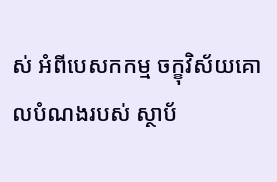ស់ អំពីបេសកកម្ម ចក្ខុវិស័យគោលបំណងរបស់ ស្ថាប័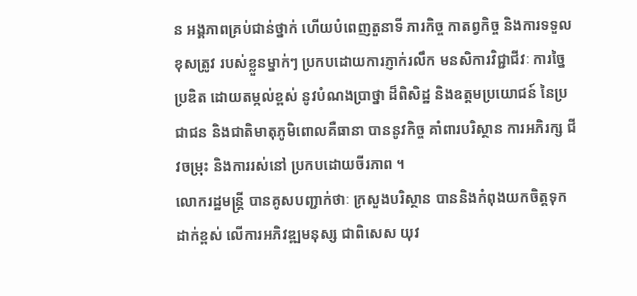ន អង្គភាពគ្រប់ជាន់ថ្នាក់ ហើយបំពេញតួនាទី ភារកិច្ច កាតព្វកិច្ច និងការទទួលខុសត្រូវ របស់ខ្លួនម្នាក់ៗ ប្រកបដោយការភ្ញាក់រលឹក មនសិការវិជ្ជាជីវៈ ការច្នៃប្រឌិត ដោយតម្កល់ខ្ពស់ នូវបំណងប្រាថ្នា ដ៏ពិសិដ្ឋ និងឧត្តមប្រយោជន៍ នៃប្រជាជន និងជាតិមាតុភូមិពោលគឺធានា បាននូវកិច្ច គាំពារបរិស្ថាន ការអភិរក្ស ជីវចម្រុះ និងការរស់នៅ ប្រកបដោយចីរភាព ។
លោករដ្ឋមន្ត្រី បានគូសបញ្ជាក់ថាៈ ក្រសួងបរិស្ថាន បាននិងកំពុងយកចិត្តទុកដាក់ខ្ពស់ លើការអភិវឌ្ឍមនុស្ស ជាពិសេស យុវ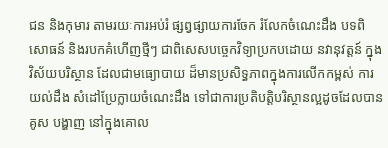ជន និងកុមារ តាមរយៈការអប់រំ ផ្សព្វផ្សាយការចែក រំលែកចំណេះដឹង បទពិសោធន៍ និងរបកគំហើញថ្មីៗ ជាពិសេសបច្ចេកវិទ្យាប្រកបដោយ នវានុវត្តន៍ ក្នុងវិស័យបរិស្ថាន ដែលជាមធ្យោបាយ ដ៏មានប្រសិទ្ធភាពក្នុងការលើកកម្ពស់ ការយល់ដឹង សំដៅប្រែក្លាយចំណេះដឹង ទៅជាការប្រតិបត្តិបរិស្ថានល្អដូចដែលបានគូស បង្ហាញ នៅក្នុងគោល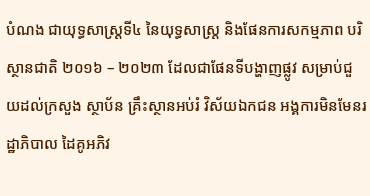បំណង ជាយុទ្ធសាស្ត្រទី៤ នៃយុទ្ធសាស្ត្រ និងផែនការសកម្មភាព បរិស្ថានជាតិ ២០១៦ – ២០២៣ ដែលជាផែនទីបង្ហាញផ្លូវ សម្រាប់ជួយដល់ក្រសួង ស្ថាប័ន គ្រឹះស្ថានអប់រំ វិស័យឯកជន អង្គការមិនមែនរដ្ឋាភិបាល ដៃគូអភិវ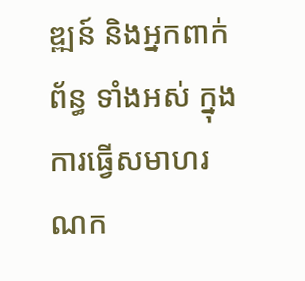ឌ្ឍន៍ និងអ្នកពាក់ព័ន្ធ ទាំងអស់ ក្នុងការធ្វើសមាហរណក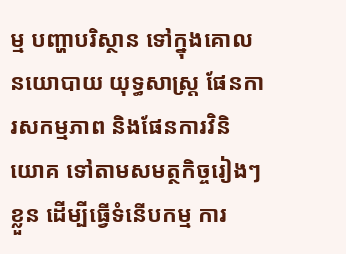ម្ម បញ្ហាបរិស្ថាន ទៅក្នុងគោលនយោបាយ យុទ្ធសាស្ត្រ ផែនការសកម្មភាព និងផែនការវិនិយោគ ទៅតាមសមត្ថកិច្ចរៀងៗខ្លួន ដើម្បីធ្វើទំនើបកម្ម ការ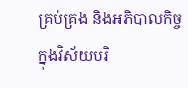គ្រប់គ្រង និងអភិបាលកិច្ច ក្នុងវិស័យបរិ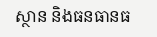ស្ថាន និងធនធានធ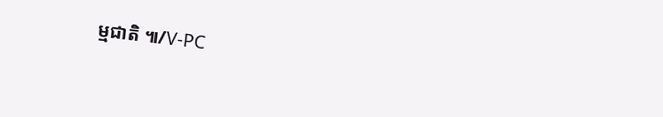ម្មជាតិ ៕/V-PC